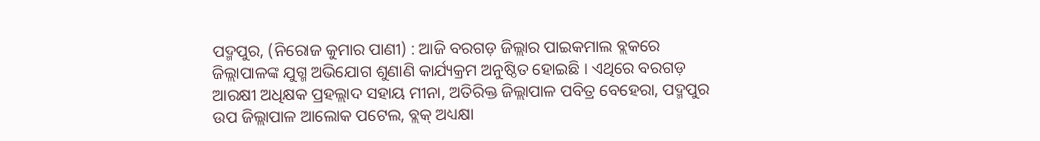ପଦ୍ମପୁର, (ନିରୋଜ କୁମାର ପାଣୀ) : ଆଜି ବରଗଡ଼ ଜିଲ୍ଲାର ପାଇକମାଲ ବ୍ଲକରେ ଜିଲ୍ଲାପାଳଙ୍କ ଯୁଗ୍ମ ଅଭିଯୋଗ ଶୁଣାଣି କାର୍ଯ୍ୟକ୍ରମ ଅନୁଷ୍ଠିତ ହୋଇଛି । ଏଥିରେ ବରଗଡ଼ ଆରକ୍ଷୀ ଅଧିକ୍ଷକ ପ୍ରହଲ୍ଲାଦ ସହାୟ ମୀନା, ଅତିରିକ୍ତ ଜିଲ୍ଲାପାଳ ପବିତ୍ର ବେହେରା, ପଦ୍ମପୁର ଉପ ଜିଲ୍ଲାପାଳ ଆଲୋକ ପଟେଲ, ବ୍ଲକ୍ ଅଧ୍ୟକ୍ଷା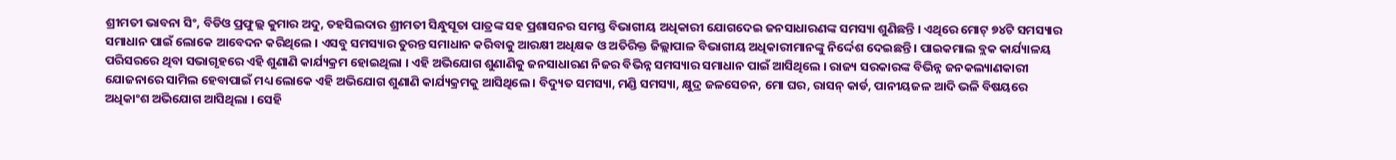ଶ୍ରୀମତୀ ଭାବନା ସିଂ, ବିଡିଓ ପ୍ରଫୁଲ୍ଲ କୁମାର ଅଦୁ, ତହସିଲଦାର ଶ୍ରୀମତୀ ସିନ୍ଧୁସୂତା ପାତ୍ରଙ୍କ ସହ ପ୍ରଶାସନର ସମସ୍ତ ବିଭାଗୀୟ ଅଧିକାରୀ ଯୋଗଦେଇ ଜନସାଧାରଣଙ୍କ ସମସ୍ୟା ଶୁଣିଛନ୍ତି । ଏଥିରେ ମୋଟ୍ ୭୪ଟି ସମସ୍ୟାର ସମାଧାନ ପାଇଁ ଲୋକେ ଆବେଦନ କରିଥିଲେ । ଏସବୁ ସମସ୍ୟାର ତୁରନ୍ତ ସମାଧାନ କରିବାକୁ ଆରକ୍ଷୀ ଅଧିକ୍ଷକ ଓ ଅତିରିକ୍ତ ଜିଲ୍ଲାପାଳ ବିଭାଗୀୟ ଅଧିକାରୀମାନଙ୍କୁ ନିର୍ଦ୍ଦେଶ ଦେଇଛନ୍ତି । ପାଇକମାଲ ବ୍ଲକ କାର୍ଯ୍ୟାଳୟ ପରିସରରେ ଥିବା ସଭାଗୃହରେ ଏହି ଶୁଣାଣି କାର୍ଯ୍ୟକ୍ରମ ହୋଇଥିଲା । ଏହି ଅଭିଯୋଗ ଶୁଣାଣିକୁ ଜନସାଧାରଣ ନିଜର ବିଭିନ୍ନ ସମସ୍ୟାର ସମାଧାନ ପାଇଁ ଆସିଥିଲେ । ରାଜ୍ୟ ସରକାରଙ୍କ ବିଭିନ୍ନ ଜନକଲ୍ୟାଣକାରୀ ଯୋଜନାରେ ସାମିଲ ହେବାପାଇଁ ମଧ୍ୟ ଲୋକେ ଏହି ଅଭିଯୋଗ ଶୁଣାଣି କାର୍ଯ୍ୟକ୍ରମକୁ ଆସିଥିଲେ । ବିଦ୍ୟୁତ ସମସ୍ୟା, ମଣ୍ଡି ସମସ୍ୟା, କ୍ଷୁଦ୍ର ଜଳସେଚନ, ମୋ ଘର, ରାସନ୍ କାର୍ଡ, ପାନୀୟଜଳ ଆଦି ଭଳି ବିଷୟରେ ଅଧିକାଂଶ ଅଭିଯୋଗ ଆସିଥିଲା । ସେହି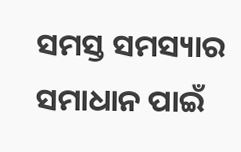ସମସ୍ତ ସମସ୍ୟାର ସମାଧାନ ପାଇଁ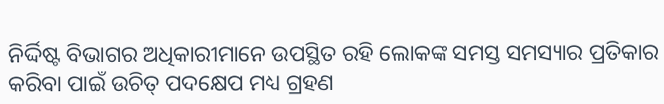ନିର୍ଦ୍ଦିଷ୍ଟ ବିଭାଗର ଅଧିକାରୀମାନେ ଉପସ୍ଥିତ ରହି ଲୋକଙ୍କ ସମସ୍ତ ସମସ୍ୟାର ପ୍ରତିକାର କରିବା ପାଇଁ ଉଚିତ୍ ପଦକ୍ଷେପ ମଧ୍ୟ ଗ୍ରହଣ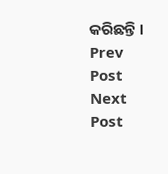କରିଛନ୍ତି ।
Prev Post
Next Post